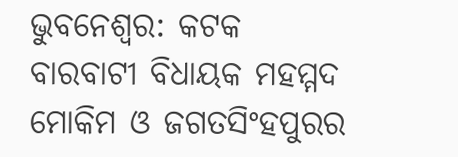ଭୁବନେଶ୍ବର: କଟକ ବାରବାଟୀ ବିଧାୟକ ମହମ୍ମଦ ମୋକିମ ଓ ଜଗତସିଂହପୁରର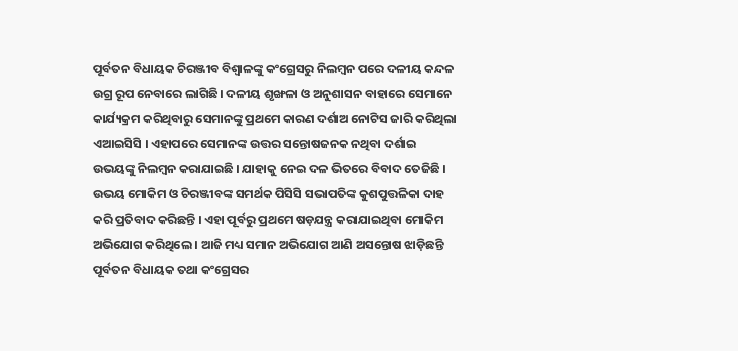ପୂର୍ବତନ ବିଧାୟକ ଚିରଞ୍ଜୀବ ବିଶ୍ବାଳଙ୍କୁ କଂଗ୍ରେସରୁ ନିଲମ୍ବନ ପରେ ଦଳୀୟ କନ୍ଦଳ ଉଗ୍ର ରୂପ ନେବାରେ ଲାଗିଛି । ଦଳୀୟ ଶୃଙ୍ଖଳା ଓ ଅନୁଶାସନ ବାହାରେ ସେମାନେ କାର୍ଯ୍ୟକ୍ରମ କରିଥିବାରୁ ସେମାନଙ୍କୁ ପ୍ରଥମେ କାରଣ ଦର୍ଶାଅ ନୋଟିସ ଜାରି କରିଥିଲା ଏଆଇସିସି । ଏହାପରେ ସେମାନଙ୍କ ଉତ୍ତର ସନ୍ତୋଷଜନକ ନଥିବା ଦର୍ଶାଇ ଉଭୟଙ୍କୁ ନିଲମ୍ବନ କରାଯାଇଛି । ଯାହାକୁ ନେଇ ଦଳ ଭିତରେ ବିବାଦ ତେଜିଛି । ଉଭୟ ମୋକିମ ଓ ଚିରଞ୍ଜୀବଙ୍କ ସମର୍ଥକ ପିସିସି ସଭାପତିଙ୍କ କୁଶପୁତ୍ତଳିକା ଦାହ କରି ପ୍ରତିବାଦ କରିଛନ୍ତି । ଏହା ପୂର୍ବରୁ ପ୍ରଥମେ ଷଡ଼ଯନ୍ତ୍ର କରାଯାଇଥିବା ମୋକିମ ଅଭିଯୋଗ କରିଥିଲେ । ଆଜି ମଧ୍ୟ ସମାନ ଅଭିଯୋଗ ଆଣି ଅସନ୍ତୋଷ ଝାଡ଼ିଛନ୍ତି ପୂର୍ବତନ ବିଧାୟକ ତଥା କଂଗ୍ରେସର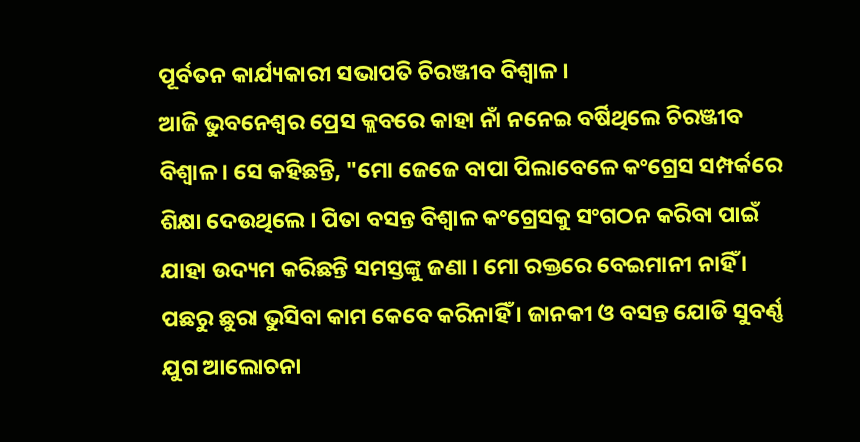ପୂର୍ବତନ କାର୍ଯ୍ୟକାରୀ ସଭାପତି ଚିରଞ୍ଜୀବ ବିଶ୍ବାଳ ।
ଆଜି ଭୁବନେଶ୍ବର ପ୍ରେସ କ୍ଲବରେ କାହା ନାଁ ନନେଇ ବର୍ଷିଥିଲେ ଚିରଞ୍ଜୀବ ବିଶ୍ବାଳ । ସେ କହିଛନ୍ତି, "ମୋ ଜେଜେ ବାପା ପିଲାବେଳେ କଂଗ୍ରେସ ସମ୍ପର୍କରେ ଶିକ୍ଷା ଦେଉଥିଲେ । ପିତା ବସନ୍ତ ବିଶ୍ବାଳ କଂଗ୍ରେସକୁ ସଂଗଠନ କରିବା ପାଇଁ ଯାହା ଉଦ୍ୟମ କରିଛନ୍ତି ସମସ୍ତଙ୍କୁ ଜଣା । ମୋ ରକ୍ତରେ ବେଇମାନୀ ନାହିଁ । ପଛରୁ ଛୁରା ଭୁସିବା କାମ କେବେ କରିନାହିଁ । ଜାନକୀ ଓ ବସନ୍ତ ଯୋଡି ସୁବର୍ଣ୍ଣ ଯୁଗ ଆଲୋଚନା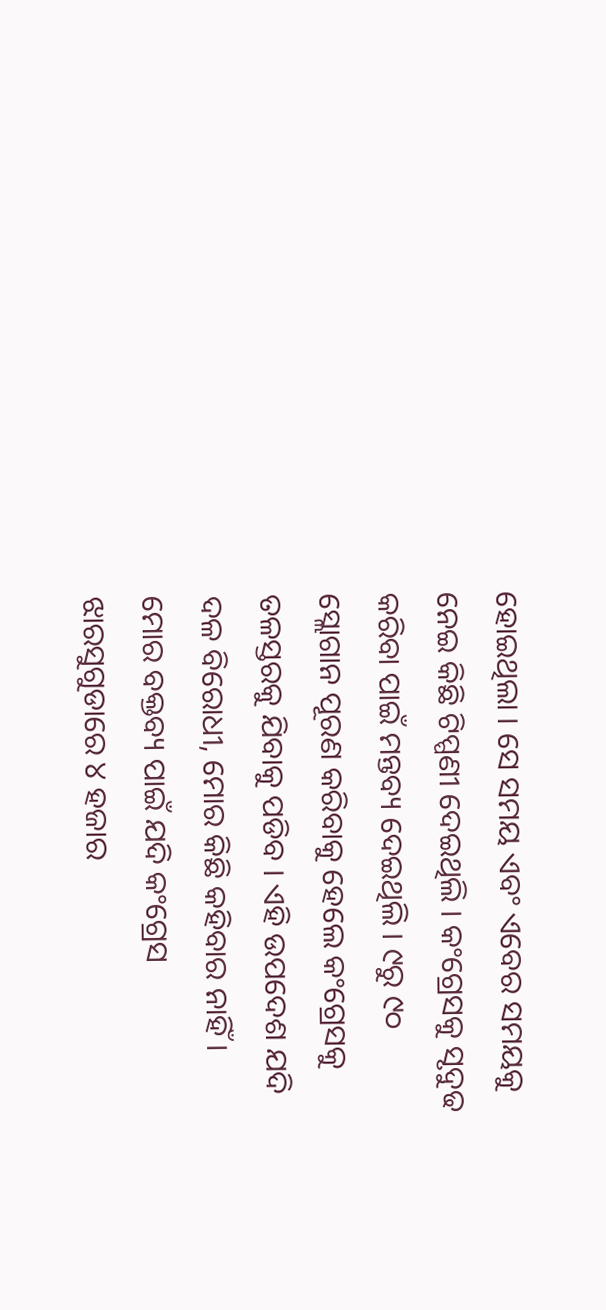ହୋଇଥିଲା । ସେ ସମୟ ଏବଂ ଏବେର ସମୟକୁ ନେଇ କିଛି ଟିପ୍ପଣୀ ଦେଇଥିଲି । କଂଗ୍ରେସକୁ ସୃଦୁଢ କରିବା ପାଇଁ ମନ୍ତବ୍ୟ ଦେଇଥିଲି । ୯ରୁ ୯୦ ସ୍ଲୋଗାନ ପୂରଣ କରିବାକୁ ହେଲେ କଂଗ୍ରେସକୁ ତଳସ୍ତରକୁ ଯିବାକୁ ପଡିବ । ଏହି ଉପଦେଶ ଯଦି ଦଳ ବିରୋଧୀ, ମୋର କିଛି କହିବାର ନାହିଁ । ମୋର ବକ୍ତବ୍ୟ ପାଇଁ ଯଦି କଂଗ୍ରେସ ଝାରସୁଗୁଡାରେ ୪ ହଜାର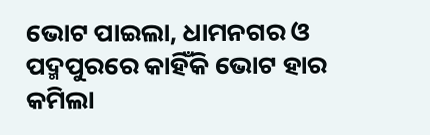ଭୋଟ ପାଇଲା, ଧାମନଗର ଓ ପଦ୍ମପୁରରେ କାହିଁକି ଭୋଟ ହାର କମିଲା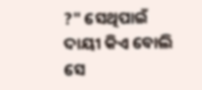?" ସେଥିପାଇଁ ଦାୟୀ କିଏ ବୋଲି ସେ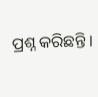ପ୍ରଶ୍ନ କରିଛନ୍ତି ।